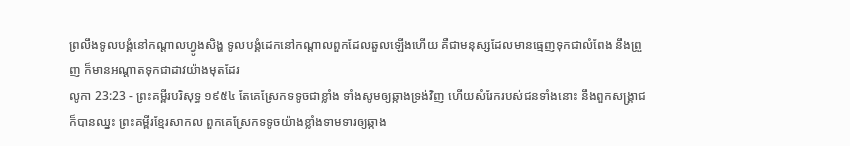ព្រលឹងទូលបង្គំនៅកណ្តាលហ្វូងសិង្ហ ទូលបង្គំដេកនៅកណ្តាលពួកដែលឆួលឡើងហើយ គឺជាមនុស្សដែលមានធ្មេញទុកជាលំពែង នឹងព្រួញ ក៏មានអណ្តាតទុកជាដាវយ៉ាងមុតដែរ
លូកា 23:23 - ព្រះគម្ពីរបរិសុទ្ធ ១៩៥៤ តែគេស្រែកទទូចជាខ្លាំង ទាំងសូមឲ្យឆ្កាងទ្រង់វិញ ហើយសំរែករបស់ជនទាំងនោះ នឹងពួកសង្គ្រាជ ក៏បានឈ្នះ ព្រះគម្ពីរខ្មែរសាកល ពួកគេស្រែកទទូចយ៉ាងខ្លាំងទាមទារឲ្យឆ្កាង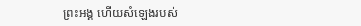ព្រះអង្គ ហើយសំឡេងរបស់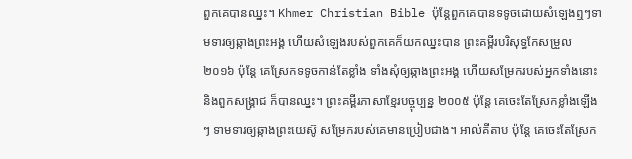ពួកគេបានឈ្នះ។ Khmer Christian Bible ប៉ុន្ដែពួកគេបានទទូចដោយសំឡេងឮៗទាមទារឲ្យឆ្កាងព្រះអង្គ ហើយសំឡេងរបស់ពួកគេក៏យកឈ្នះបាន ព្រះគម្ពីរបរិសុទ្ធកែសម្រួល ២០១៦ ប៉ុន្តែ គេស្រែកទទូចកាន់តែខ្លាំង ទាំងសុំឲ្យឆ្កាងព្រះអង្គ ហើយសម្រែករបស់អ្នកទាំងនោះ និងពួកសង្គ្រាជ ក៏បានឈ្នះ។ ព្រះគម្ពីរភាសាខ្មែរបច្ចុប្បន្ន ២០០៥ ប៉ុន្តែ គេចេះតែស្រែកខ្លាំងឡើងៗ ទាមទារឲ្យឆ្កាងព្រះយេស៊ូ សម្រែករបស់គេមានប្រៀបជាង។ អាល់គីតាប ប៉ុន្តែ គេចេះតែស្រែក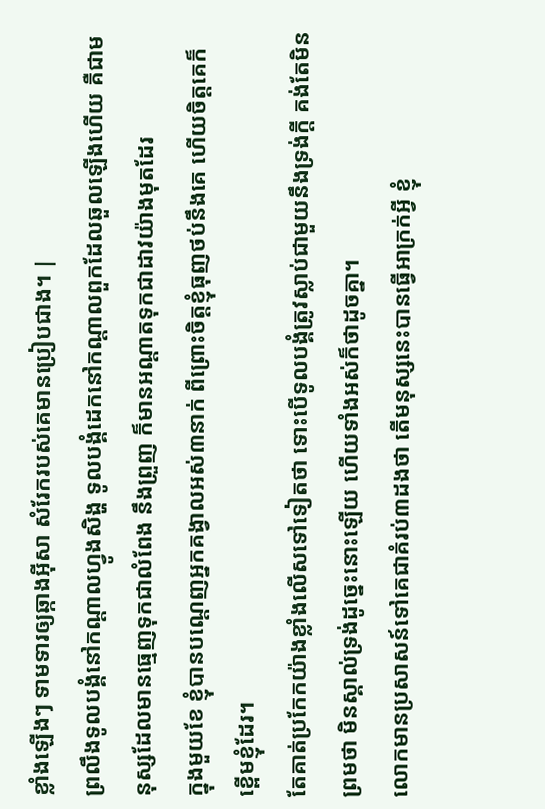ខ្លាំងឡើងៗ ទាមទារឲ្យឆ្កាងអ៊ីសា សំរែករបស់គេមានប្រៀបជាង។ |
ព្រលឹងទូលបង្គំនៅកណ្តាលហ្វូងសិង្ហ ទូលបង្គំដេកនៅកណ្តាលពួកដែលឆួលឡើងហើយ គឺជាមនុស្សដែលមានធ្មេញទុកជាលំពែង នឹងព្រួញ ក៏មានអណ្តាតទុកជាដាវយ៉ាងមុតដែរ
ក្នុងមួយខែ ខ្ញុំបានបណ្តេញអ្នកគង្វាលអស់៣នាក់ ពីព្រោះចិត្តខ្ញុំធុញថប់នឹងគេ ហើយចិត្តគេក៏ខ្ពើមខ្ញុំដែរ។
តែគាត់ប្រកែកយ៉ាងខ្លាំងលើសទៅទៀតថា ទោះបើទូលបង្គំត្រូវស្លាប់ជាមួយនឹងទ្រង់ក្តី គង់តែមិនព្រមថា មិនស្គាល់ទ្រង់ដូច្នេះនោះឡើយ ហើយទាំងអស់ក៏ថាដូចគ្នា។
លោកមានប្រសាសន៍ទៅគេជាគំរប់៣ដងថា តើមនុស្សនេះបានធ្វើអាក្រក់អ្វី ខ្ញុំ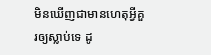មិនឃើញជាមានហេតុអ្វីគួរឲ្យស្លាប់ទេ ដូ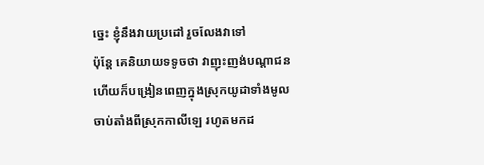ច្នេះ ខ្ញុំនឹងវាយប្រដៅ រួចលែងវាទៅ
ប៉ុន្តែ គេនិយាយទទូចថា វាញុះញង់បណ្តាជន ហើយក៏បង្រៀនពេញក្នុងស្រុកយូដាទាំងមូល ចាប់តាំងពីស្រុកកាលីឡេ រហូតមកដ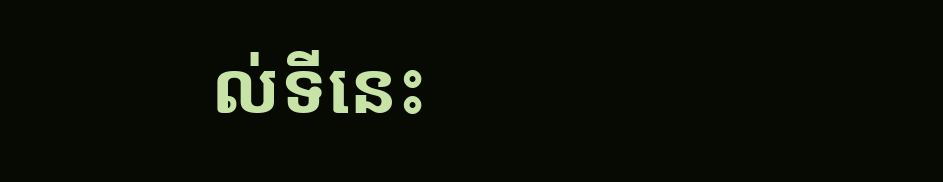ល់ទីនេះ